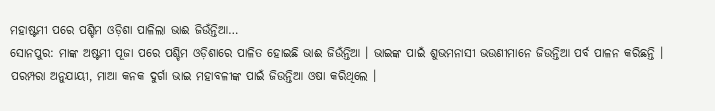ମହାଷ୍ଟମୀ ପରେ ପଶ୍ଚିମ ଓଡ଼ିଶା ପାଳିଲା ଭାଈ ଜିଉଁନ୍ତିଆ…
ସୋନପୁର: ମାଙ୍କ ଅଷ୍ଟମୀ ପୂଜା ପରେ ପଶ୍ଚିମ ଓଡ଼ିଶାରେ ପାଳିତ ହୋଇଛି ଭାଈ ଜିଉଁନ୍ତିଆ । ଭାଇଙ୍କ ପାଇଁ ଶୁଭମନାସୀ ଭଉଣୀମାନେ ଜିଉନ୍ତିଆ ପର୍ବ ପାଳନ କରିଛନ୍ତି । ପରମ୍ପରା ଅନୁଯାୟୀ, ମାଆ କନକ ଦୁର୍ଗା ଭାଇ ମହାବଳୀଙ୍କ ପାଇଁ ଜିଉନ୍ତିଆ ଓଷା କରିଥିଲେ ।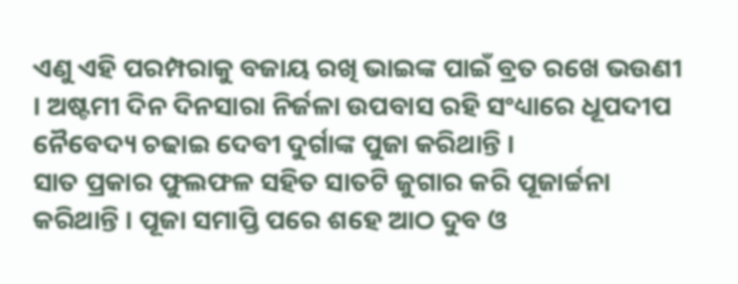ଏଣୁ ଏହି ପରମ୍ପରାକୁ ବଜାୟ ରଖି ଭାଇଙ୍କ ପାଇଁ ବ୍ରତ ରଖେ ଭଉଣୀ । ଅଷ୍ଟମୀ ଦିନ ଦିନସାରା ନିର୍ଜଳା ଉପବାସ ରହି ସଂଧ୍ୟାରେ ଧୂପଦୀପ ନୈବେଦ୍ୟ ଚଢାଇ ଦେବୀ ଦୁର୍ଗାଙ୍କ ପୁଜା କରିଥାନ୍ତି ।
ସାତ ପ୍ରକାର ଫୁଲଫଳ ସହିତ ସାତଟି ଜୁଗାର କରି ପୂଜାର୍ଚ୍ଚନା କରିଥାନ୍ତି । ପୂଜା ସମାପ୍ତି ପରେ ଶହେ ଆଠ ଦୁବ ଓ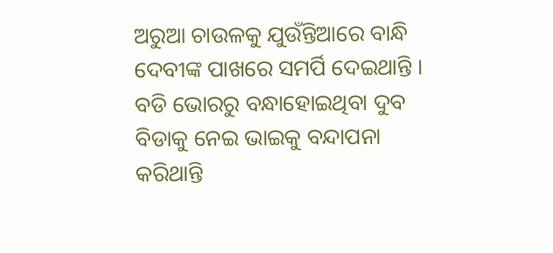ଅରୁଆ ଚାଉଳକୁ ଯୁଉଁନ୍ତିଆରେ ବାନ୍ଧି ଦେବୀଙ୍କ ପାଖରେ ସମର୍ପି ଦେଇଥାନ୍ତି । ବଡି ଭୋରରୁ ବନ୍ଧାହୋଇଥିବା ଦୁବ ବିଡାକୁ ନେଇ ଭାଇକୁ ବନ୍ଦାପନା କରିଥାନ୍ତି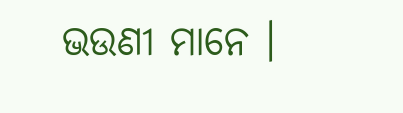ଭଉଣୀ ମାନେ ।